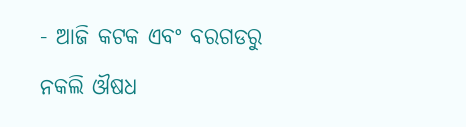- ଆଜି କଟକ ଏବଂ ବରଗଡରୁ ନକଲି ଔଷଧ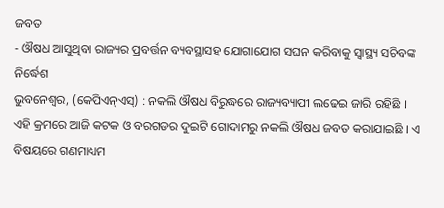ଜବତ
- ଔଷଧ ଆସୁଥିବା ରାଜ୍ୟର ପ୍ରବର୍ତ୍ତନ ବ୍ୟବସ୍ଥାସହ ଯୋଗାଯୋଗ ସଘନ କରିବାକୁ ସ୍ୱାସ୍ଥ୍ୟ ସଚିବଙ୍କ ନିର୍ଦ୍ଧେଶ
ଭୁବନେଶ୍ୱର, (କେପିଏନ୍ଏସ୍) : ନକଲି ଔଷଧ ବିରୁଦ୍ଧରେ ରାଜ୍ୟବ୍ୟାପୀ ଲଢେଇ ଜାରି ରହିଛି । ଏହି କ୍ରମରେ ଆଜି କଟକ ଓ ବରଗଡର ଦୁଇଟି ଗୋଦାମରୁ ନକଲି ଔଷଧ ଜବତ କରାଯାଇଛି । ଏ ବିଷୟରେ ଗଣମାଧ୍ୟମ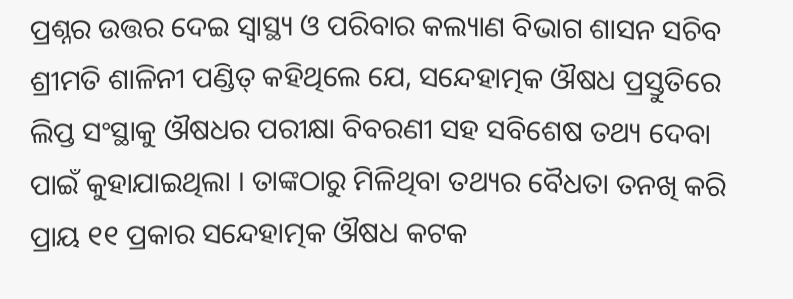ପ୍ରଶ୍ନର ଉତ୍ତର ଦେଇ ସ୍ୱାସ୍ଥ୍ୟ ଓ ପରିବାର କଲ୍ୟାଣ ବିଭାଗ ଶାସନ ସଚିବ ଶ୍ରୀମତି ଶାଳିନୀ ପଣ୍ଡିତ୍ କହିଥିଲେ ଯେ, ସନ୍ଦେହାତ୍ମକ ଔଷଧ ପ୍ରସ୍ତୁତିରେ ଲିପ୍ତ ସଂସ୍ଥାକୁ ଔଷଧର ପରୀକ୍ଷା ବିବରଣୀ ସହ ସବିଶେଷ ତଥ୍ୟ ଦେବା ପାଇଁ କୁହାଯାଇଥିଲା । ତାଙ୍କଠାରୁ ମିଳିଥିବା ତଥ୍ୟର ବୈଧତା ତନଖି କରି ପ୍ରାୟ ୧୧ ପ୍ରକାର ସନ୍ଦେହାତ୍ମକ ଔଷଧ କଟକ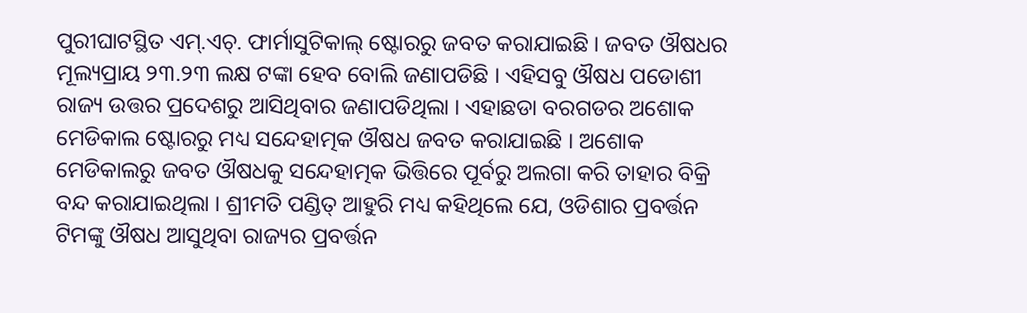ପୁରୀଘାଟସ୍ଥିତ ଏମ୍.ଏଚ୍. ଫାର୍ମାସୁଟିକାଲ୍ ଷ୍ଟୋରରୁ ଜବତ କରାଯାଇଛି । ଜବତ ଔଷଧର ମୂଲ୍ୟପ୍ରାୟ ୨୩.୨୩ ଲକ୍ଷ ଟଙ୍କା ହେବ ବୋଲି ଜଣାପଡିଛି । ଏହିସବୁ ଔଷଧ ପଡୋଶୀ ରାଜ୍ୟ ଉତ୍ତର ପ୍ରଦେଶରୁ ଆସିଥିବାର ଜଣାପଡିଥିଲା । ଏହାଛଡା ବରଗଡର ଅଶୋକ ମେଡିକାଲ ଷ୍ଟୋରରୁ ମଧ୍ୟ ସନ୍ଦେହାତ୍ମକ ଔଷଧ ଜବତ କରାଯାଇଛି । ଅଶୋକ ମେଡିକାଲରୁ ଜବତ ଔଷଧକୁ ସନ୍ଦେହାତ୍ମକ ଭିତ୍ତିରେ ପୂର୍ବରୁ ଅଲଗା କରି ତାହାର ବିକ୍ରି ବନ୍ଦ କରାଯାଇଥିଲା । ଶ୍ରୀମତି ପଣ୍ଡିତ୍ ଆହୁରି ମଧ୍ୟ କହିଥିଲେ ଯେ, ଓଡିଶାର ପ୍ରବର୍ତ୍ତନ ଟିମଙ୍କୁ ଔଷଧ ଆସୁଥିବା ରାଜ୍ୟର ପ୍ରବର୍ତ୍ତନ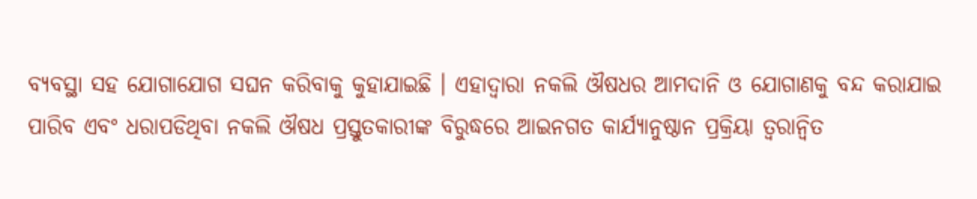ବ୍ୟବସ୍ଥା ସହ ଯୋଗାଯୋଗ ସଘନ କରିବାକୁ କୁହାଯାଇଛି । ଏହାଦ୍ବାରା ନକଲି ଔଷଧର ଆମଦାନି ଓ ଯୋଗାଣକୁ ବନ୍ଦ କରାଯାଇ ପାରିବ ଏବଂ ଧରାପଡିଥିବା ନକଲି ଔଷଧ ପ୍ରସ୍ତୁତକାରୀଙ୍କ ବିରୁଦ୍ଧରେ ଆଇନଗତ କାର୍ଯ୍ୟାନୁଷ୍ଠାନ ପ୍ରକ୍ରିୟା ତ୍ଵରାନ୍ୱିତ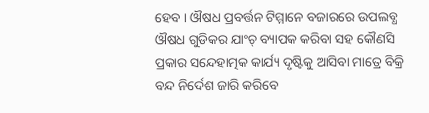ହେବ । ଔଷଧ ପ୍ରବର୍ତ୍ତନ ଟିମ୍ମାନେ ବଜାରରେ ଉପଲବ୍ଧ ଔଷଧ ଗୁଡିକର ଯାଂଚ୍ ବ୍ୟାପକ କରିବା ସହ କୌଣସି ପ୍ରକାର ସନ୍ଦେହାତ୍ମକ କାର୍ଯ୍ୟ ଦୃଷ୍ଟିକୁ ଆସିବା ମାତ୍ରେ ବିକ୍ରି ବନ୍ଦ ନିର୍ଦେଶ ଜାରି କରିବେ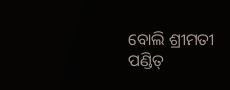ବୋଲି ଶ୍ରୀମତୀ ପଣ୍ଡିତ୍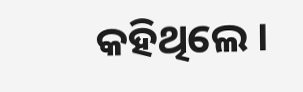କହିଥିଲେ ।